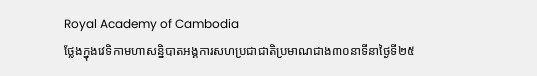Royal Academy of Cambodia
ថ្លែងក្នុងវេទិកាមហាសន្និបាតអង្គការសហប្រជាជាតិប្រមាណជាង៣០នាទីនាថ្ងៃទី២៥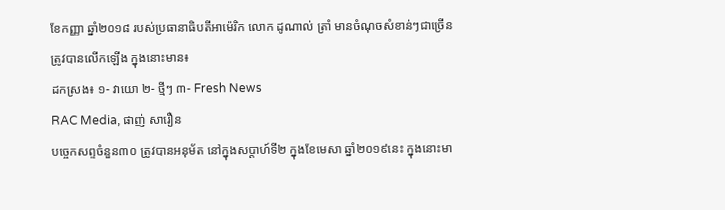ខែកញ្ញា ឆ្នាំ២០១៨ របស់ប្រធានាធិបតីអាម៉េរិក លោក ដូណាល់ ត្រាំ មានចំណុចសំខាន់ៗជាច្រើនត្រូវបានលើកឡើង ក្នុងនោះមាន៖
ដកស្រង៖ ១- វាយោ ២- ថ្មីៗ ៣- Fresh News
RAC Media, ផាញ់ សារឿន
បច្ចេកសព្ទចំនួន៣០ ត្រូវបានអនុម័ត នៅក្នុងសប្តាហ៍ទី២ ក្នុងខែមេសា ឆ្នាំ២០១៩នេះ ក្នុងនោះមា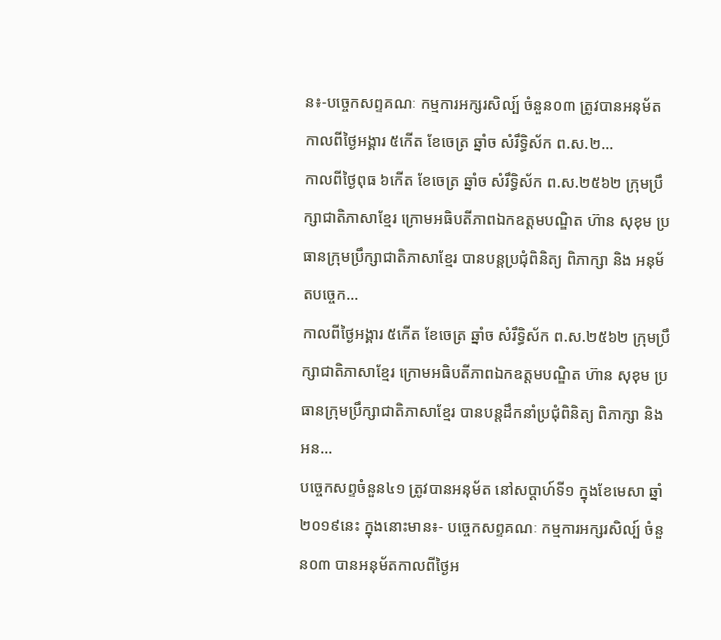ន៖-បច្ចេកសព្ទគណៈ កម្មការអក្សរសិល្ប៍ ចំនួន០៣ ត្រូវបានអនុម័ត កាលពីថ្ងៃអង្គារ ៥កើត ខែចេត្រ ឆ្នាំច សំរឹទ្ធិស័ក ព.ស.២...
កាលពីថ្ងៃពុធ ៦កេីត ខែចេត្រ ឆ្នាំច សំរឹទ្ធិស័ក ព.ស.២៥៦២ ក្រុមប្រឹក្សាជាតិភាសាខ្មែរ ក្រោមអធិបតីភាពឯកឧត្តមបណ្ឌិត ហ៊ាន សុខុម ប្រធានក្រុមប្រឹក្សាជាតិភាសាខ្មែរ បានបន្តប្រជុំពិនិត្យ ពិភាក្សា និង អនុម័តបច្ចេក...
កាលពីថ្ងៃអង្គារ ៥កេីត ខែចេត្រ ឆ្នាំច សំរឹទ្ធិស័ក ព.ស.២៥៦២ ក្រុមប្រឹក្សាជាតិភាសាខ្មែរ ក្រោមអធិបតីភាពឯកឧត្តមបណ្ឌិត ហ៊ាន សុខុម ប្រធានក្រុមប្រឹក្សាជាតិភាសាខ្មែរ បានបន្តដឹកនាំប្រជុំពិនិត្យ ពិភាក្សា និង អន...
បច្ចេកសព្ទចំនួន៤១ ត្រូវបានអនុម័ត នៅសប្តាហ៍ទី១ ក្នុងខែមេសា ឆ្នាំ២០១៩នេះ ក្នុងនោះមាន៖- បច្ចេកសព្ទគណៈ កម្មការអក្សរសិល្ប៍ ចំនួន០៣ បានអនុម័តកាលពីថ្ងៃអ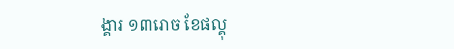ង្គារ ១៣រោច ខែផល្គុ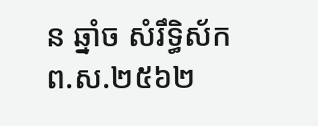ន ឆ្នាំច សំរឹទ្ធិស័ក ព.ស.២៥៦២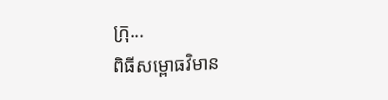ក្រុ...
ពិធីសម្ពោធវិមាន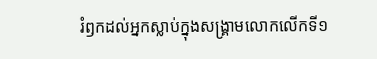រំឭកដល់អ្នកស្លាប់ក្នុងសង្គ្រាមលោកលើកទី១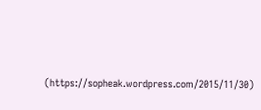(https://sopheak.wordpress.com/2015/11/30)